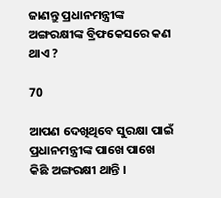ଜାଣନ୍ତୁ ପ୍ରଧାନମନ୍ତ୍ରୀଙ୍କ ଅଙ୍ଗରକ୍ଷୀଙ୍କ ବ୍ରିଫକେସରେ କଣ ଥାଏ ?

70

ଆପଣ ଦେଖିଥିବେ ସୁରକ୍ଷା ପାଇଁ ପ୍ରଧାନମନ୍ତ୍ରୀଙ୍କ ପାଖେ ପାଖେ କିଛି ଅଙ୍ଗରକ୍ଷୀ ଥାନ୍ତି ।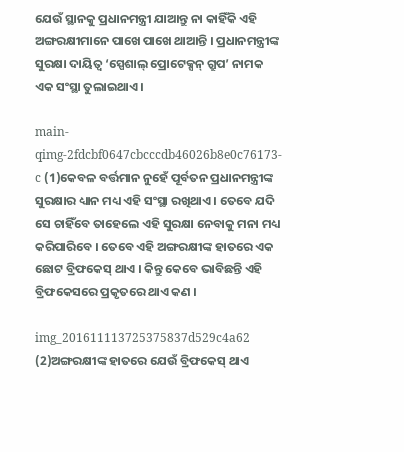ଯେଉଁ ସ୍ଥାନକୁ ପ୍ରଧାନମନ୍ତ୍ରୀ ଯାଆନ୍ତୁ ନା କାହିଁକି ଏହି ଅଙ୍ଗରକ୍ଷୀମାନେ ପାଖେ ପାଖେ ଥାଆନ୍ତି । ପ୍ରଧାନମନ୍ତ୍ରୀଙ୍କ ସୁରକ୍ଷା ଦାୟିତ୍ୱ ‘ସ୍ପେଶାଲ୍ ପ୍ରୋଟେକ୍ସନ୍ ଗ୍ରୁପ’ ନାମକ ଏକ ସଂସ୍ଥା ତୁଲାଇଥାଏ ।

main-qimg-2fdcbf0647cbcccdb46026b8e0c76173-c (1)କେବଳ ବର୍ତ୍ତମାନ ନୁହେଁ ପୂର୍ବତନ ପ୍ରଧାନମନ୍ତ୍ରୀଙ୍କ ସୁରକ୍ଷାର ଧ୍ୟାନ ମଧ୍ୟ ଏହି ସଂସ୍ଥା ରଖିଥାଏ । ତେବେ ଯଦି ସେ ଚାହିଁବେ ତାହେଲେ ଏହି ସୁରକ୍ଷା ନେବାକୁ ମନା ମଧ୍ୟ କରିପାରିବେ । ତେବେ ଏହି ଅଙ୍ଗରକ୍ଷୀଙ୍କ ହାତରେ ଏକ ଛୋଟ ବ୍ରିଫକେସ୍ ଥାଏ । କିନ୍ତୁ କେବେ ଭାବିଛନ୍ତି ଏହି ବ୍ରିଫକେସରେ ପ୍ରକୃତରେ ଥାଏ କଣ ।

img_201611113725375837d529c4a62 (2)ଅଙ୍ଗରକ୍ଷୀଙ୍କ ହାତରେ ଯେଉଁ ବ୍ରିଫକେସ୍ ଥାଏ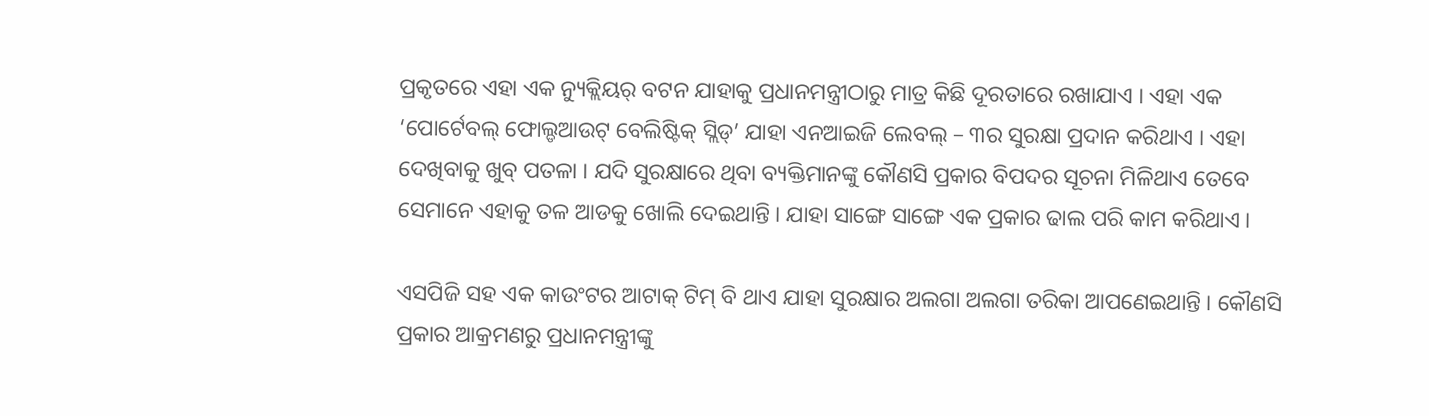ପ୍ରକୃତରେ ଏହା ଏକ ନ୍ୟୁକ୍ଲିୟର୍ ବଟନ ଯାହାକୁ ପ୍ରଧାନମନ୍ତ୍ରୀଠାରୁ ମାତ୍ର କିଛି ଦୂରତାରେ ରଖାଯାଏ । ଏହା ଏକ ‘ପୋର୍ଟେବଲ୍ ଫୋଲ୍ଡଆଉଟ୍ ବେଲିଷ୍ଟିକ୍ ସ୍ଲିଡ୍’ ଯାହା ଏନଆଇଜି ଲେବଲ୍ – ୩ର ସୁରକ୍ଷା ପ୍ରଦାନ କରିଥାଏ । ଏହା ଦେଖିବାକୁ ଖୁବ୍ ପତଳା । ଯଦି ସୁରକ୍ଷାରେ ଥିବା ବ୍ୟକ୍ତିମାନଙ୍କୁ କୌଣସି ପ୍ରକାର ବିପଦର ସୂଚନା ମିଳିଥାଏ ତେବେ ସେମାନେ ଏହାକୁ ତଳ ଆଡକୁ ଖୋଲି ଦେଇଥାନ୍ତି । ଯାହା ସାଙ୍ଗେ ସାଙ୍ଗେ ଏକ ପ୍ରକାର ଢାଲ ପରି କାମ କରିଥାଏ ।

ଏସପିଜି ସହ ଏକ କାଉଂଟର ଆଟାକ୍ ଟିମ୍ ବି ଥାଏ ଯାହା ସୁରକ୍ଷାର ଅଲଗା ଅଲଗା ତରିକା ଆପଣେଇଥାନ୍ତି । କୌଣସି ପ୍ରକାର ଆକ୍ରମଣରୁ ପ୍ରଧାନମନ୍ତ୍ରୀଙ୍କୁ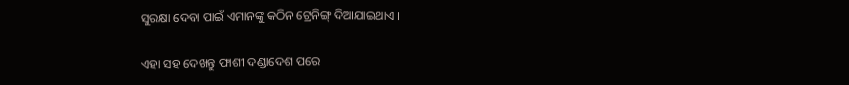ସୁରକ୍ଷା ଦେବା ପାଇଁ ଏମାନଙ୍କୁ କଠିନ ଟ୍ରେନିଙ୍ଗ୍ ଦିଆଯାଇଥାଏ ।

ଏହା ସହ ଦେଖନ୍ତୁ ଫାଶୀ ଦଣ୍ଡାଦେଶ ପରେ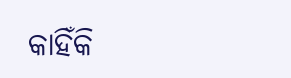କାହିଁକି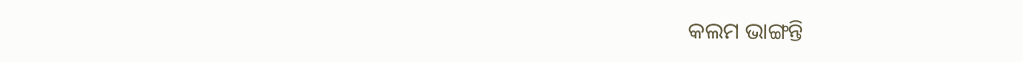କଲମ ଭାଙ୍ଗନ୍ତି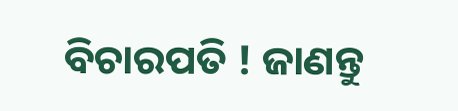ବିଚାରପତି ! ଜାଣନ୍ତୁ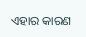ଏହାର କାରଣ